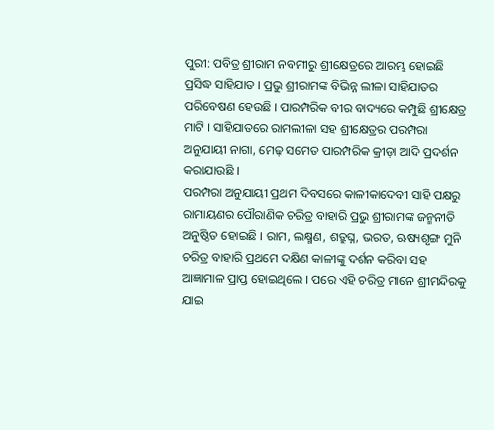ପୁରୀ: ପବିତ୍ର ଶ୍ରୀରାମ ନବମୀରୁ ଶ୍ରୀକ୍ଷେତ୍ରରେ ଆରମ୍ଭ ହୋଇଛି ପ୍ରସିଦ୍ଧ ସାହିଯାତ । ପ୍ରଭୁ ଶ୍ରୀରାମଙ୍କ ବିଭିନ୍ନ ଲୀଳା ସାହିଯାତର ପରିବେଷଣ ହେଉଛି । ପାରମ୍ପରିକ ବୀର ବାଦ୍ୟରେ କମ୍ପୁଛି ଶ୍ରୀକ୍ଷେତ୍ର ମାଟି । ସାହିଯାତରେ ରାମଲୀଳା ସହ ଶ୍ରୀକ୍ଷେତ୍ରର ପରମ୍ପରା ଅନୁଯାୟୀ ନାଗା, ମେଢ଼ ସମେତ ପାରମ୍ପରିକ କ୍ରୀଡ଼ା ଆଦି ପ୍ରଦର୍ଶନ କରାଯାଉଛି ।
ପରମ୍ପରା ଅନୁଯାୟୀ ପ୍ରଥମ ଦିବସରେ କାଳୀକାଦେବୀ ସାହି ପକ୍ଷରୁ ରାମାୟଣର ପୌରାଣିକ ଚରିତ୍ର ବାହାରି ପ୍ରଭୁ ଶ୍ରୀରାମଙ୍କ ଜନ୍ମନୀତି ଅନୁଷ୍ଠିତ ହୋଇଛି । ରାମ, ଲକ୍ଷ୍ମଣ, ଶତ୍ରୁଘ୍ନ, ଭରତ, ଋଷ୍ୟଶୃଙ୍ଗ ମୁନି ଚରିତ୍ର ବାହାରି ପ୍ରଥମେ ଦକ୍ଷିଣ କାଳୀଙ୍କୁ ଦର୍ଶନ କରିବା ସହ ଆଜ୍ଞାମାଳ ପ୍ରାପ୍ତ ହୋଇଥିଲେ । ପରେ ଏହି ଚରିତ୍ର ମାନେ ଶ୍ରୀମନ୍ଦିରକୁ ଯାଇ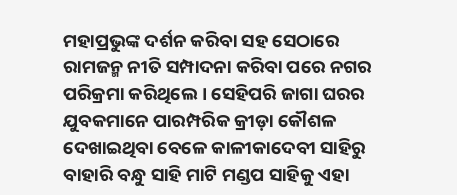ମହାପ୍ରଭୁଙ୍କ ଦର୍ଶନ କରିବା ସହ ସେଠାରେ ରାମଜନ୍ମ ନୀତି ସମ୍ପାଦନା କରିବା ପରେ ନଗର ପରିକ୍ରମା କରିଥିଲେ । ସେହିପରି ଜାଗା ଘରର ଯୁବକମାନେ ପାରମ୍ପରିକ କ୍ରୀଡ଼ା କୌଶଳ ଦେଖାଇଥିବା ବେଳେ କାଳୀକାଦେବୀ ସାହିରୁ ବାହାରି ବନ୍ଧୁ ସାହି ମାଟି ମଣ୍ଡପ ସାହିକୁ ଏହା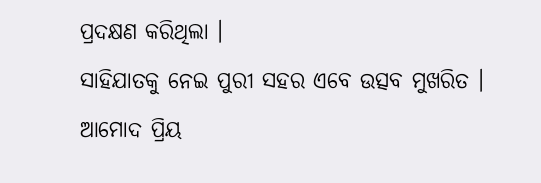ପ୍ରଦକ୍ଷଣ କରିଥିଲା ।
ସାହିଯାତକୁ ନେଇ ପୁରୀ ସହର ଏବେ ଉତ୍ସବ ମୁଖରିତ । ଆମୋଦ ପ୍ରିୟ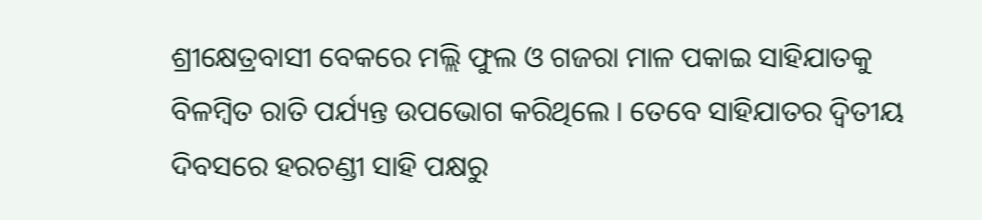ଶ୍ରୀକ୍ଷେତ୍ରବାସୀ ବେକରେ ମଲ୍ଲି ଫୁଲ ଓ ଗଜରା ମାଳ ପକାଇ ସାହିଯାତକୁ ବିଳମ୍ବିତ ରାତି ପର୍ଯ୍ୟନ୍ତ ଉପଭୋଗ କରିଥିଲେ । ତେବେ ସାହିଯାତର ଦ୍ବିତୀୟ ଦିବସରେ ହରଚଣ୍ଡୀ ସାହି ପକ୍ଷରୁ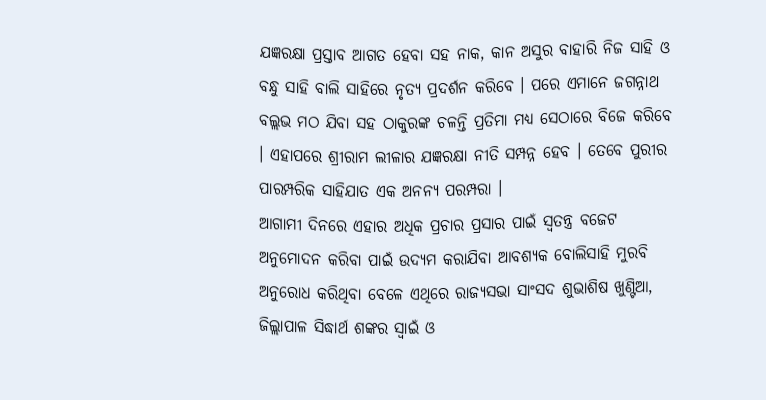ଯଜ୍ଞରକ୍ଷା ପ୍ରସ୍ତାବ ଆଗତ ହେବା ସହ ନାକ, କାନ ଅସୁର ବାହାରି ନିଜ ସାହି ଓ ବନ୍ଧୁ ସାହି ବାଲି ସାହିରେ ନୃତ୍ୟ ପ୍ରଦର୍ଶନ କରିବେ । ପରେ ଏମାନେ ଜଗନ୍ନାଥ ବଲ୍ଲଭ ମଠ ଯିବା ସହ ଠାକୁରଙ୍କ ଚଳନ୍ତି ପ୍ରତିମା ମଧ୍ୟ ସେଠାରେ ବିଜେ କରିବେ । ଏହାପରେ ଶ୍ରୀରାମ ଲୀଳାର ଯଜ୍ଞରକ୍ଷା ନୀତି ସମ୍ପନ୍ନ ହେବ । ତେବେ ପୁରୀର ପାରମ୍ପରିକ ସାହିଯାତ ଏକ ଅନନ୍ୟ ପରମ୍ପରା ।
ଆଗାମୀ ଦିନରେ ଏହାର ଅଧିକ ପ୍ରଚାର ପ୍ରସାର ପାଇଁ ସ୍ବତନ୍ତ୍ର ବଜେଟ ଅନୁମୋଦନ କରିବା ପାଇଁ ଉଦ୍ୟମ କରାଯିବା ଆବଶ୍ୟକ ବୋଲିସାହି ମୁରବି ଅନୁରୋଧ କରିଥିବା ବେଳେ ଏଥିରେ ରାଜ୍ୟସଭା ସାଂସଦ ଶୁଭାଶିଷ ଖୁଣ୍ଟିଆ, ଜିଲ୍ଲାପାଳ ସିଦ୍ଧାର୍ଥ ଶଙ୍କର ସ୍ବାଇଁ ଓ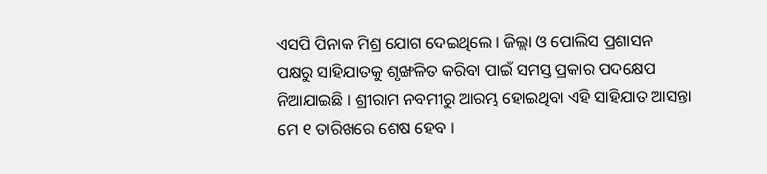ଏସପି ପିନାକ ମିଶ୍ର ଯୋଗ ଦେଇଥିଲେ । ଜିଲ୍ଲା ଓ ପୋଲିସ ପ୍ରଶାସନ ପକ୍ଷରୁ ସାହିଯାତକୁ ଶୃଙ୍ଖଳିତ କରିବା ପାଇଁ ସମସ୍ତ ପ୍ରକାର ପଦକ୍ଷେପ ନିଆଯାଇଛି । ଶ୍ରୀରାମ ନବମୀରୁ ଆରମ୍ଭ ହୋଇଥିବା ଏହି ସାହିଯାତ ଆସନ୍ତା ମେ ୧ ତାରିଖରେ ଶେଷ ହେବ ।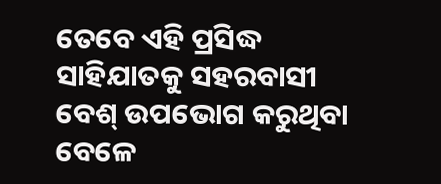ତେବେ ଏହି ପ୍ରସିଦ୍ଧ ସାହିଯାତକୁ ସହରବାସୀ ବେଶ୍ ଉପଭୋଗ କରୁଥିବା ବେଳେ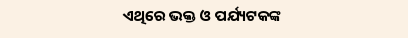ଏଥିରେ ଭକ୍ତ ଓ ପର୍ଯ୍ୟଟକଙ୍କ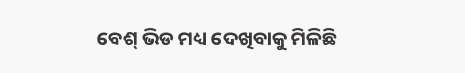ବେଶ୍ ଭିଡ ମଧ୍ୟ ଦେଖିବାକୁ ମିଳିଛି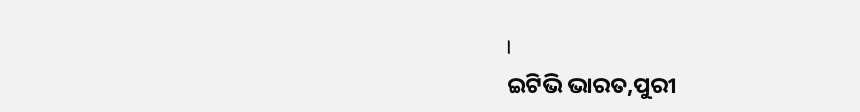।
ଇଟିଭି ଭାରତ,ପୁରୀ